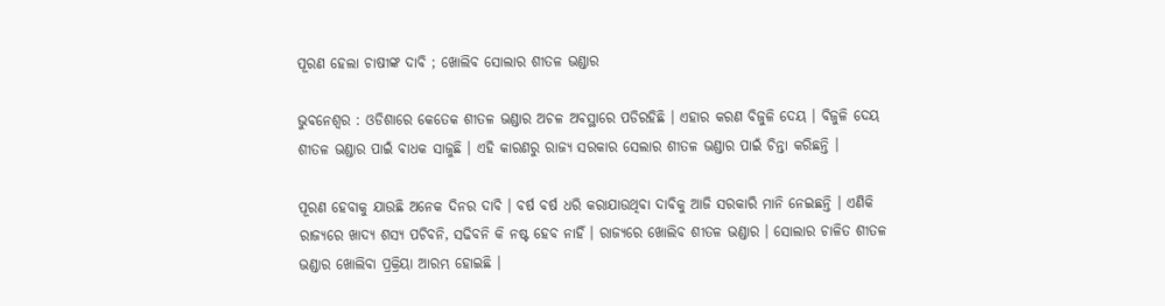ପୂରଣ ହେଲା ଚାଷୀଙ୍କ ଦାବି ; ଖୋଲିବ ସୋଲାର ଶୀତଳ ଭଣ୍ଡାର

ଭୁବନେଶ୍ୱର : ଓଡିଶାରେ କେତେକ ଶୀତଳ ଭଣ୍ଡାର ଅଚଳ ଅବସ୍ଥାରେ ପଡିରହିଛି । ଏହାର କରଣ ବିଜୁଳି ଦେୟ । ବିଜୁଳି ଦେୟ ଶୀତଳ ଭଣ୍ଡାର ପାଇଁ ବାଧକ ସାଜୁଛି । ଏହି କାରଣରୁ ରାଜ୍ୟ ସରକାର ସେଲାର ଶୀତଳ ଭଣ୍ଡାର ପାଇଁ ଚିନ୍ତା କରିଛନ୍ତି ।

ପୂରଣ ହେବାକୁ ଯାଉଛି ଅନେକ ଦିନର ଦାବି । ବର୍ଷ ବର୍ଷ ଧରି କରାଯାଉଥିବା ଦାବିକୁ ଆଜି ସରକାରି ମାନି ନେଇଛନ୍ତି । ଏଣିକି ରାଜ୍ୟରେ ଖାଦ୍ୟ ଶସ୍ୟ ପଚିବନି, ସଢିବନି କି ନଷ୍ଟ ହେବ ନାହିଁ । ରାଜ୍ୟରେ ଖୋଲିବ ଶୀତଳ ଭଣ୍ଡାର । ସୋଲାର ଚାଳିତ ଶୀତଳ ଭଣ୍ଡାର ଖୋଲିବା ପ୍ରକ୍ରିୟା ଆରମ୍ଭ ହୋଇଛି ।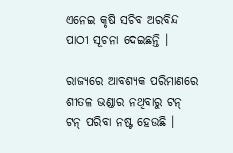ଏନେଇ କୃଷି ସଚିବ ଅରବିନ୍ଦ ପାଠୀ ସୂଚନା ଦେଇଛନ୍ତି ।

ରାଜ୍ୟରେ ଆବଶ୍ୟକ ପରିମାଣରେ ଶୀତଳ ଭଣ୍ଡାର ନଥିବାରୁ ଟନ୍ ଟନ୍ ପରିବା ନଷ୍ଟ ହେଉଛି ।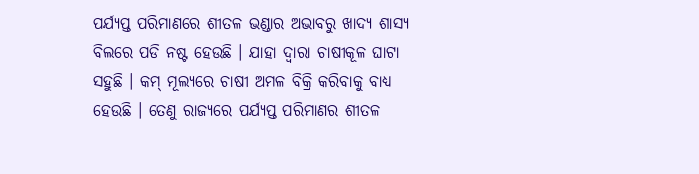ପର୍ଯ୍ୟପ୍ତ ପରିମାଣରେ ଶୀତଳ ଭଣ୍ଡାର ଅଭାବରୁ ଖାଦ୍ୟ ଶାସ୍ୟ ବିଲରେ ପଡି ନଷ୍ଟ ହେଉଛି । ଯାହା ଦ୍ୱାରା ଚାଷୀକୂଳ ଘାଟା ସହୁଛି । କମ୍ ମୂଲ୍ୟରେ ଚାଷୀ ଅମଳ ବିକ୍ରି କରିବାକୁ ବାଧ୍ୟ ହେଉଛି । ତେଣୁ ରାଜ୍ୟରେ ପର୍ଯ୍ୟପ୍ତ ପରିମାଣର ଶୀତଳ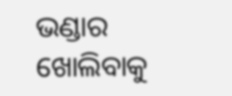ଭଣ୍ଡାର ଖୋଲିବାକୁ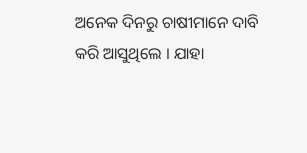ଅନେକ ଦିନରୁ ଚାଷୀମାନେ ଦାବି କରି ଆସୁଥିଲେ । ଯାହା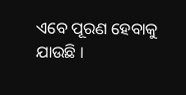ଏବେ ପୂରଣ ହେବାକୁ ଯାଉଛି ।